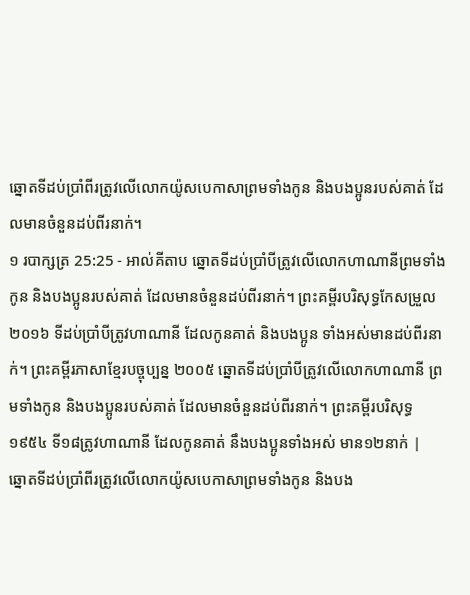ឆ្នោតទីដប់ប្រាំពីរត្រូវលើលោកយ៉ូសបេកាសាព្រមទាំងកូន និងបងប្អូនរបស់គាត់ ដែលមានចំនួនដប់ពីរនាក់។
១ របាក្សត្រ 25:25 - អាល់គីតាប ឆ្នោតទីដប់ប្រាំបីត្រូវលើលោកហាណានីព្រមទាំងកូន និងបងប្អូនរបស់គាត់ ដែលមានចំនួនដប់ពីរនាក់។ ព្រះគម្ពីរបរិសុទ្ធកែសម្រួល ២០១៦ ទីដប់ប្រាំបីត្រូវហាណានី ដែលកូនគាត់ និងបងប្អូន ទាំងអស់មានដប់ពីរនាក់។ ព្រះគម្ពីរភាសាខ្មែរបច្ចុប្បន្ន ២០០៥ ឆ្នោតទីដប់ប្រាំបីត្រូវលើលោកហាណានី ព្រមទាំងកូន និងបងប្អូនរបស់គាត់ ដែលមានចំនួនដប់ពីរនាក់។ ព្រះគម្ពីរបរិសុទ្ធ ១៩៥៤ ទី១៨ត្រូវហាណានី ដែលកូនគាត់ នឹងបងប្អូនទាំងអស់ មាន១២នាក់ |
ឆ្នោតទីដប់ប្រាំពីរត្រូវលើលោកយ៉ូសបេកាសាព្រមទាំងកូន និងបង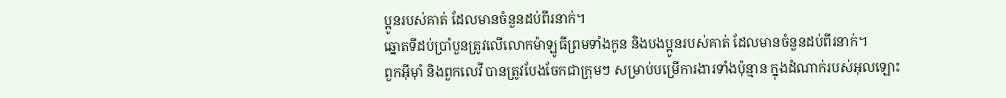ប្អូនរបស់គាត់ ដែលមានចំនួនដប់ពីរនាក់។
ឆ្នោតទីដប់ប្រាំបួនត្រូវលើលោកម៉ាឡូធីព្រមទាំងកូន និងបងប្អូនរបស់គាត់ ដែលមានចំនួនដប់ពីរនាក់។
ពួកអ៊ីមុាំ និងពួកលេវី បានត្រូវបែងចែកជាក្រុមៗ សម្រាប់បម្រើការងារទាំងប៉ុន្មាន ក្នុងដំណាក់របស់អុលឡោះ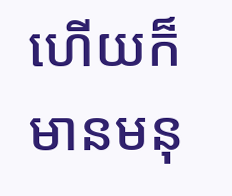ហើយក៏មានមនុ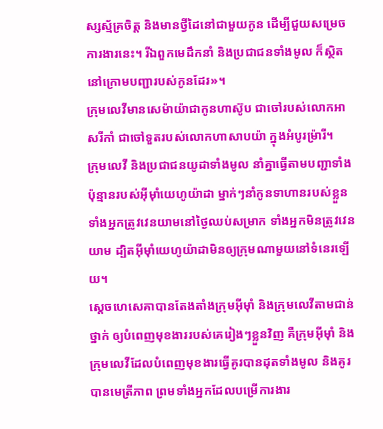ស្សស្ម័គ្រចិត្ត និងមានថ្វីដៃនៅជាមួយកូន ដើម្បីជួយសម្រេចការងារនេះ។ រីឯពួកមេដឹកនាំ និងប្រជាជនទាំងមូល ក៏ស្ថិតនៅក្រោមបញ្ជារបស់កូនដែរ»។
ក្រុមលេវីមានសេម៉ាយ៉ាជាកូនហាស៊ូប ជាចៅរបស់លោកអាសរីកាំ ជាចៅទួតរបស់លោកហាសាបយ៉ា ក្នុងអំបូរម៉្រារី។
ក្រុមលេវី និងប្រជាជនយូដាទាំងមូល នាំគ្នាធ្វើតាមបញ្ជាទាំងប៉ុន្មានរបស់អ៊ីមុាំយេហូយ៉ាដា ម្នាក់ៗនាំកូនទាហានរបស់ខ្លួន ទាំងអ្នកត្រូវវេនយាមនៅថ្ងៃឈប់សម្រាក ទាំងអ្នកមិនត្រូវវេនយាម ដ្បិតអ៊ីមុាំយេហូយ៉ាដាមិនឲ្យក្រុមណាមួយនៅទំនេរឡើយ។
ស្តេចហេសេគាបានតែងតាំងក្រុមអ៊ីមុាំ និងក្រុមលេវីតាមជាន់ថ្នាក់ ឲ្យបំពេញមុខងាររបស់គេរៀងៗខ្លួនវិញ គឺក្រុមអ៊ីមុាំ និងក្រុមលេវីដែលបំពេញមុខងារធ្វើគូរបានដុតទាំងមូល និងគូរបានមេត្រីភាព ព្រមទាំងអ្នកដែលបម្រើការងារ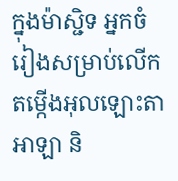ក្នុងម៉ាស្ជិទ អ្នកចំរៀងសម្រាប់លើកតម្កើងអុលឡោះតាអាឡា និ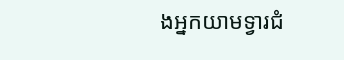ងអ្នកយាមទ្វារជំ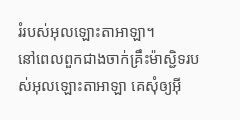រំរបស់អុលឡោះតាអាឡា។
នៅពេលពួកជាងចាក់គ្រឹះម៉ាស្ជិទរបស់អុលឡោះតាអាឡា គេសុំឲ្យអ៊ី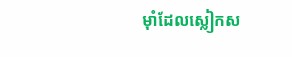មុាំដែលស្លៀកស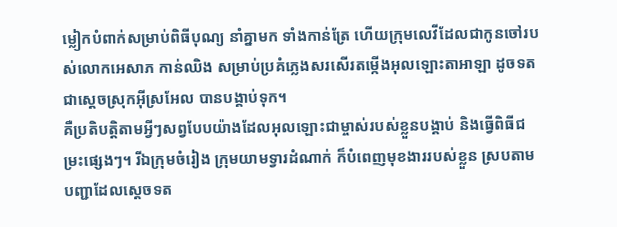ម្លៀកបំពាក់សម្រាប់ពិធីបុណ្យ នាំគ្នាមក ទាំងកាន់ត្រែ ហើយក្រុមលេវីដែលជាកូនចៅរបស់លោកអេសាភ កាន់ឈិង សម្រាប់ប្រគំភ្លេងសរសើរតម្កើងអុលឡោះតាអាឡា ដូចទត ជាស្ដេចស្រុកអ៊ីស្រអែល បានបង្គាប់ទុក។
គឺប្រតិបត្តិតាមអ្វីៗសព្វបែបយ៉ាងដែលអុលឡោះជាម្ចាស់របស់ខ្លួនបង្គាប់ និងធ្វើពិធីជម្រះផ្សេងៗ។ រីឯក្រុមចំរៀង ក្រុមយាមទ្វារដំណាក់ ក៏បំពេញមុខងាររបស់ខ្លួន ស្របតាមបញ្ជាដែលស្តេចទត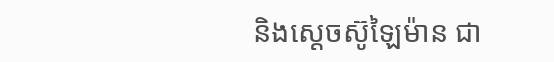និងស្តេចស៊ូឡៃម៉ាន ជា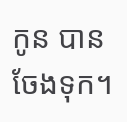កូន បានចែងទុក។